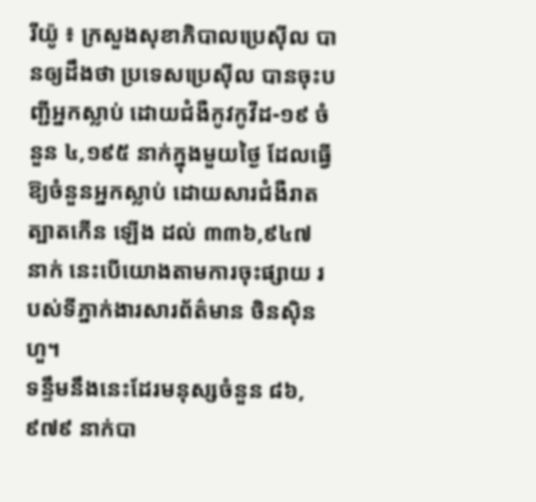រីយ៉ូ ៖ ក្រសួងសុខាភិបាលប្រេស៊ីល បានឲ្យដឹងថា ប្រទេសប្រេស៊ីល បានចុះបញ្ជីអ្នកស្លាប់ ដោយជំងឺកូវកូវីដ-១៩ ចំនួន ៤,១៩៥ នាក់ក្នុងមួយថ្ងៃ ដែលធ្វើឱ្យចំនួនអ្នកស្លាប់ ដោយសារជំងឺរាតត្បាតកើន ឡើង ដល់ ៣៣៦,៩៤៧ នាក់ នេះបើយោងតាមការចុះផ្សាយ របស់ទីភ្នាក់ងារសារព័ត៌មាន ចិនស៊ិនហួ។
ទន្ទឹមនឹងនេះដែរមនុស្សចំនួន ៨៦,៩៧៩ នាក់បា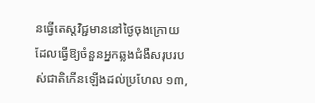នធ្វើតេស្តវិជ្ជមាននៅថ្ងៃចុងក្រោយ ដែលធ្វើឱ្យចំនួនអ្នកឆ្លងជំងឺសរុបរបស់ជាតិកើនឡើងដល់ប្រហែល ១៣,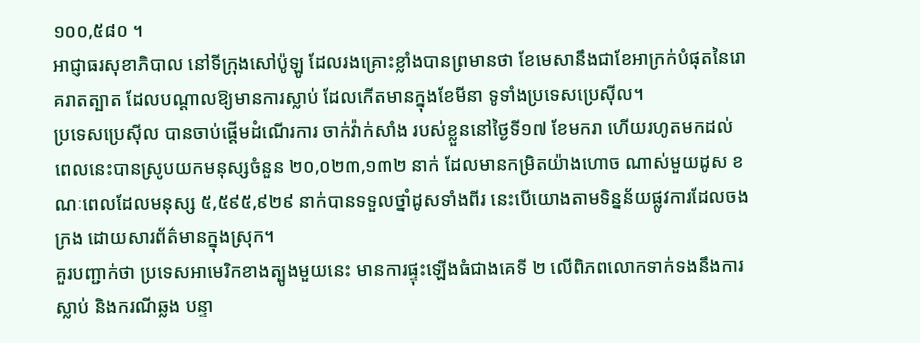១០០,៥៨០ ។
អាជ្ញាធរសុខាភិបាល នៅទីក្រុងសៅប៉ូឡូ ដែលរងគ្រោះខ្លាំងបានព្រមានថា ខែមេសានឹងជាខែអាក្រក់បំផុតនៃរោគរាតត្បាត ដែលបណ្តាលឱ្យមានការស្លាប់ ដែលកើតមានក្នុងខែមីនា ទូទាំងប្រទេសប្រេស៊ីល។
ប្រទេសប្រេស៊ីល បានចាប់ផ្តើមដំណើរការ ចាក់វ៉ាក់សាំង របស់ខ្លួននៅថ្ងៃទី១៧ ខែមករា ហើយរហូតមកដល់ពេលនេះបានស្រូបយកមនុស្សចំនួន ២០,០២៣,១៣២ នាក់ ដែលមានកម្រិតយ៉ាងហោច ណាស់មួយដូស ខណៈពេលដែលមនុស្ស ៥,៥៩៥,៩២៩ នាក់បានទទួលថ្នាំដូសទាំងពីរ នេះបើយោងតាមទិន្នន័យផ្លូវការដែលចងក្រង ដោយសារព័ត៌មានក្នុងស្រុក។
គួរបញ្ជាក់ថា ប្រទេសអាមេរិកខាងត្បូងមួយនេះ មានការផ្ទុះឡើងធំជាងគេទី ២ លើពិភពលោកទាក់ទងនឹងការស្លាប់ និងករណីឆ្លង បន្ទា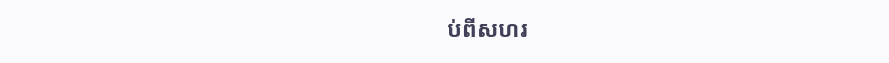ប់ពីសហរ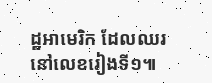ដ្ឋអាមេរិក ដែលឈរនៅលេខរៀងទី១៕